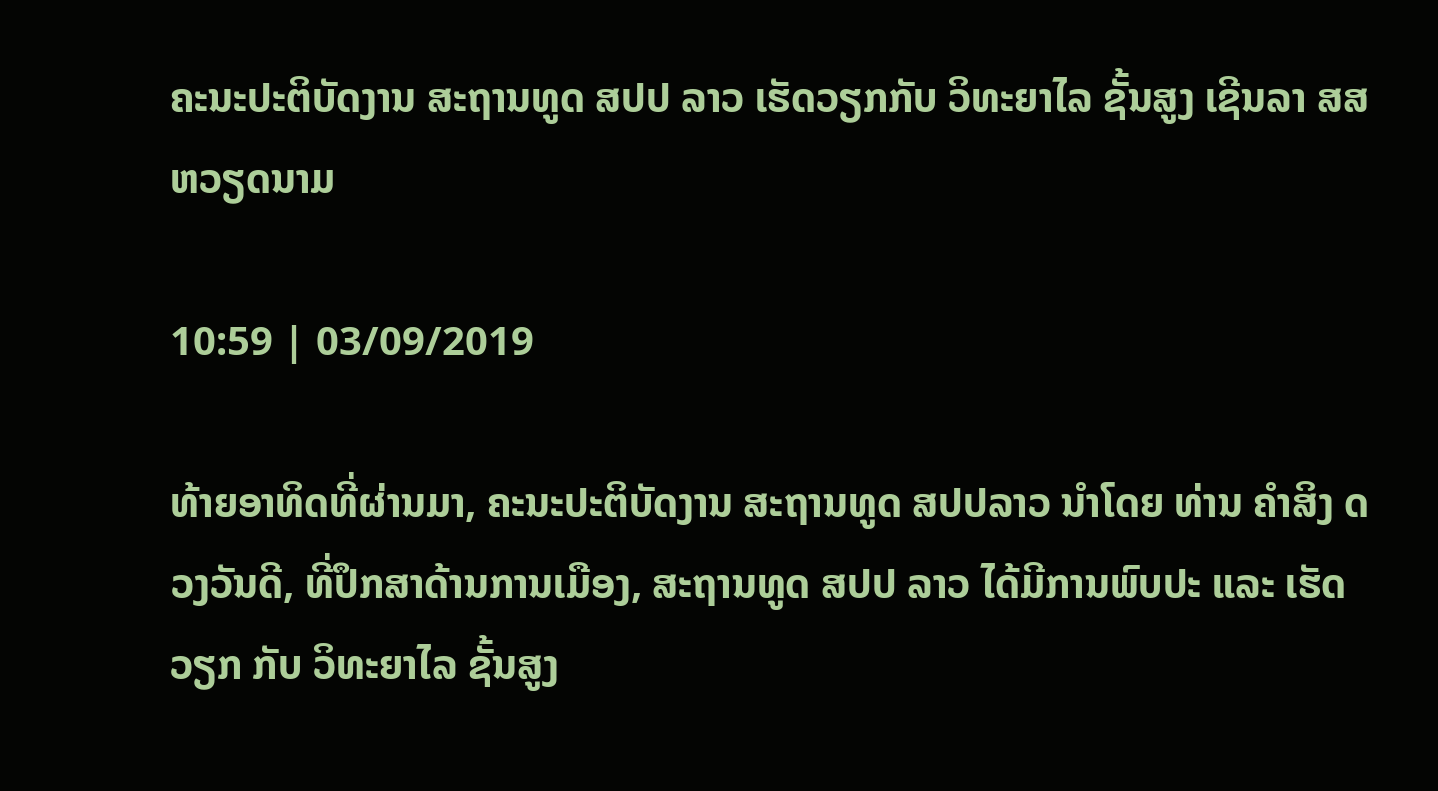ຄະນະປະຕິບັດງານ ສະຖານທູດ ສປປ ລາວ ເຮັດວຽກກັບ ວິທະຍາໄລ ຊັ້ນສູງ ເຊີນລາ ສສ ຫວຽດນາມ

10:59 | 03/09/2019

ທ້າຍອາທິດທີ່ຜ່ານມາ, ຄະນະປະຕິບັດງານ ສະຖານທູດ ສປປລາວ ນຳໂດຍ ທ່ານ ຄຳສິງ ດວງວັນດີ, ທີ່ປຶກສາດ້ານການເມືອງ, ສະຖານທູດ ສປປ ລາວ ໄດ້ມີການພົບປະ ແລະ ເຮັດວຽກ ກັບ ວິທະຍາໄລ ຊັ້ນສູງ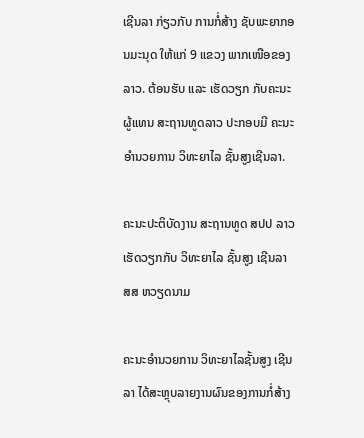ເຊີນລາ ກ່ຽວກັບ ການກໍ່ສ້າງ ຊັບພະຍາກອນມະນຸດ ໃຫ້ແກ່ 9 ແຂວງ ພາກເໜືອຂອງລາວ. ຕ້ອນຮັບ ແລະ ເຮັດວຽກ ກັບຄະນະຜູ້ແທນ ສະຖານທູດລາວ ປະກອບມີ ຄະນະ ອຳນວຍການ ວິທະຍາໄລ ຊັ້ນສູງເຊີນລາ.

ຄະນະປະຕິບັດງານ ສະຖານທູດ ສປປ ລາວ ເຮັດວຽກກັບ ວິທະຍາໄລ ຊັ້ນສູງ ເຊີນລາ ສສ ຫວຽດນາມ

ຄະນະອຳນວຍການ ວິທະຍາໄລຊັ້ນສູງ ເຊີນລາ ໄດ້ສະຫຼຸບລາຍງານຜົນຂອງການກໍ່ສ້າງ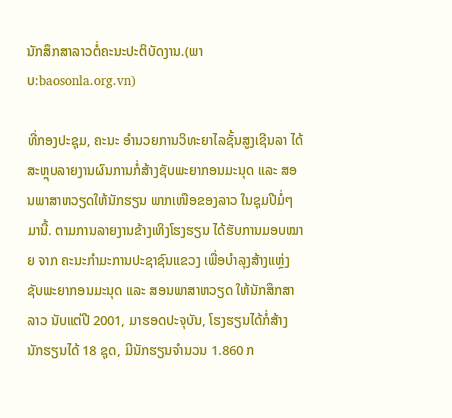ນັກສຶກສາລາວຕໍ່ຄະນະປະຕິບັດງານ.(ພາບ:baosonla.org.vn)

ທີ່ກອງປະຊຸມ, ຄະນະ ອຳນວຍການວິທະຍາໄລຊັ້ນສູງເຊີນລາ ໄດ້ສະຫຼຸບລາຍງານຜົນການກໍ່ສ້າງຊັບພະຍາກອນມະນຸດ ແລະ ສອນພາສາຫວຽດໃຫ້ນັກຮຽນ ພາກເໜືອຂອງລາວ ໃນຊຸມປີມໍ່ໆມານີ້. ຕາມການລາຍງານຂ້າງເທິງໂຮງຮຽນ ໄດ້ຮັບການມອບໝາຍ ຈາກ ຄະນະກຳມະການປະຊາຊົນແຂວງ ເພື່ອບຳລຸງສ້າງແຫຼ່ງຊັບພະຍາກອນມະນຸດ ແລະ ສອນພາສາຫວຽດ ໃຫ້ນັກສຶກສາລາວ ນັບແຕ່ປີ 2001, ມາຮອດປະຈຸບັນ, ໂຮງຮຽນໄດ້ກໍ່ສ້າງ ນັກຮຽນໄດ້ 18 ຊຸດ, ມີນັກຮຽນຈຳນວນ 1.860 ກ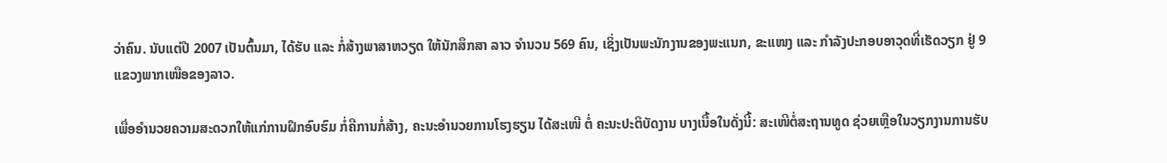ວ່າຄົນ. ນັບແຕ່ປີ 2007 ເປັນຕົ້ນມາ, ໄດ້ຮັບ ແລະ ກໍ່ສ້າງພາສາຫວຽດ ໃຫ້ນັກສຶກສາ ລາວ ຈຳນວນ 569 ຄົນ, ເຊິ່ງເປັນພະນັກງານຂອງພະແນກ, ຂະແໜງ ແລະ ກຳລັງປະກອບອາວຸດທີ່ເຮັດວຽກ ຢູ່ 9 ແຂວງພາກເໜືອຂອງລາວ.

ເພື່ອອຳນວຍຄວາມສະດວກໃຫ້ແກ່ການຝຶກອົບຮົມ ກໍ່ຄືການກໍ່ສ້າງ, ຄະນະອຳນວຍການໂຮງຮຽນ ໄດ້ສະເໜີ ຕໍ່ ຄະນະປະຕິບັດງານ ບາງເນື້ອໃນດັ່ງນີ້: ສະເໜີຕໍ່ສະຖານທູດ ຊ່ວຍເຫຼືອໃນວຽກງານການຮັບ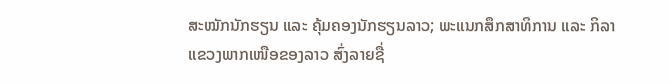ສະໝັກນັກຮຽນ ແລະ ຄຸ້ມຄອງນັກຮຽນລາວ; ພະແນກສຶກສາທິການ ແລະ ກິລາ ແຂວງພາກເໜືອຂອງລາວ ສົ່ງລາຍຊື່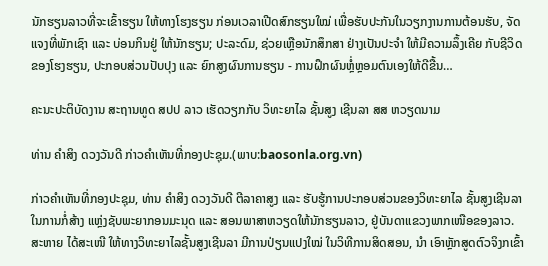ນັກຮຽນລາວທີ່ຈະເຂົ້າຮຽນ ໃຫ້ທາງໂຮງຮຽນ ກ່ອນເວລາເປີດສົກຮຽນໃໝ່ ເພື່ອຮັບປະກັນໃນວຽກງານການຕ້ອນຮັບ, ຈັດແຈງທີ່ພັກເຊົາ ແລະ ບ່ອນກິນຢູ່ ໃຫ້ນັກຮຽນ; ປະລະດົມ, ຊ່ວຍເຫຼືອນັກສຶກສາ ຢ່າງເປັນປະຈຳ ໃຫ້ມີຄວາມລຶ້ງເຄີຍ ກັບຊີວິດຂອງໂຮງຮຽນ, ປະກອບສ່ວນປັບປຸງ ແລະ ຍົກສູງຜົນການຮຽນ - ການຝຶກຜົນຫຼໍ່ຫຼອມຕົນເອງໃຫ້ດີຂື້ນ…

ຄະນະປະຕິບັດງານ ສະຖານທູດ ສປປ ລາວ ເຮັດວຽກກັບ ວິທະຍາໄລ ຊັ້ນສູງ ເຊີນລາ ສສ ຫວຽດນາມ

ທ່ານ ຄຳສິງ ດວງວັນດີ ກ່າວຄຳເຫັນທີ່ກອງປະຊຸມ.(ພາບ:baosonla.org.vn)

ກ່າວຄຳເຫັນທີ່ກອງປະຊຸມ, ທ່ານ ຄຳສິງ ດວງວັນດີ ຕີລາຄາສູງ ແລະ ຮັບຮູ້ການປະກອບສ່ວນຂອງວິທະຍາໄລ ຊັ້ນສູງເຊີນລາ ໃນການກໍ່ສ້າງ ແຫຼ່ງຊັບພະຍາກອນມະນຸດ ແລະ ສອນພາສາຫວຽດໃຫ້ນັກຮຽນລາວ, ຢູ່ບັນດາແຂວງພາກເໜືອຂອງລາວ. ສະຫາຍ ໄດ້ສະເໜີ ໃຫ້ທາງວິທະຍາໄລຊັ້ນສູງເຊີນລາ ມີການປ່ຽນແປງໃໝ່ ໃນວິທີການສິດສອນ, ນຳ ເອົາຫຼັກສູດຕົວຈິງກເຂົ້າ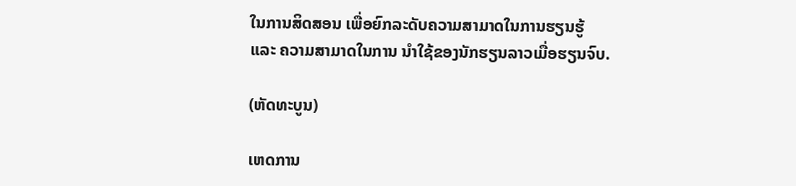ໃນການສິດສອນ ເພື່ອຍົກລະດັບຄວາມສາມາດໃນການຮຽນຮູ້ ແລະ ຄວາມສາມາດໃນການ ນຳໃຊ້ຂອງນັກຮຽນລາວເມື່ອຮຽນຈົບ.

(ຫັດທະບູນ)

ເຫດການ